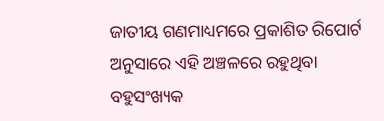ଜାତୀୟ ଗଣମାଧ୍ୟମରେ ପ୍ରକାଶିତ ରିପୋର୍ଟ ଅନୁସାରେ ଏହି ଅଞ୍ଚଳରେ ରହୁଥିବା ବହୁସଂଖ୍ୟକ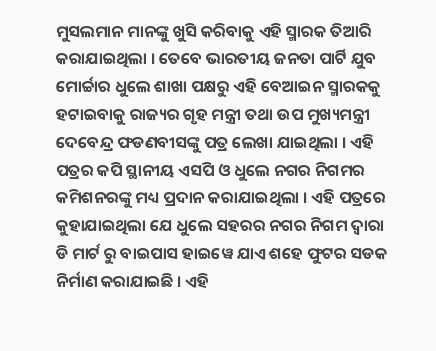ମୁସଲମାନ ମାନଙ୍କୁ ଖୁସି କରିବାକୁ ଏହି ସ୍ମାରକ ତିଆରି କରାଯାଇଥିଲା । ତେବେ ଭାରତୀୟ ଜନତା ପାର୍ଟି ଯୁବ ମୋର୍ଚ୍ଚାର ଧୁଲେ ଶାଖା ପକ୍ଷରୁ ଏହି ବେଆଇନ ସ୍ମାରକକୁ ହଟାଇବାକୁ ରାଜ୍ୟର ଗୃହ ମନ୍ତ୍ରୀ ତଥା ଉପ ମୁଖ୍ୟମନ୍ତ୍ରୀ ଦେବେନ୍ଦ୍ର ଫଡଣବୀସଙ୍କୁ ପତ୍ର ଲେଖା ଯାଇଥିଲା । ଏହି ପତ୍ରର କପି ସ୍ଥାନୀୟ ଏସପି ଓ ଧୁଲେ ନଗର ନିଗମର କମିଶନରଙ୍କୁ ମଧ୍ୟ ପ୍ରଦାନ କରାଯାଇଥିଲା । ଏହି ପତ୍ରରେ କୁହାଯାଇଥିଲା ଯେ ଧୁଲେ ସହରର ନଗର ନିଗମ ଦ୍ୱାରା ଡି ମାର୍ଟ ରୁ ବାଇପାସ ହାଇୱେ ଯାଏ ଶହେ ଫୁଟର ସଡକ ନିର୍ମାଣ କରାଯାଇଛି । ଏହି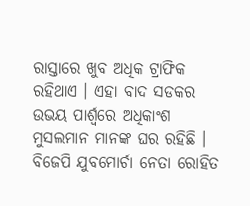ରାସ୍ତାରେ ଖୁବ ଅଧିକ ଟ୍ରାଫିକ ରହିଥାଏ । ଏହା ବାଦ ସଡକର ଉଭୟ ପାର୍ଶ୍ୱରେ ଅଧିକାଂଶ ମୁସଲମାନ ମାନଙ୍କ ଘର ରହିଛି ।
ବିଜେପି ଯୁବମୋର୍ଚା ନେତା ରୋହିତ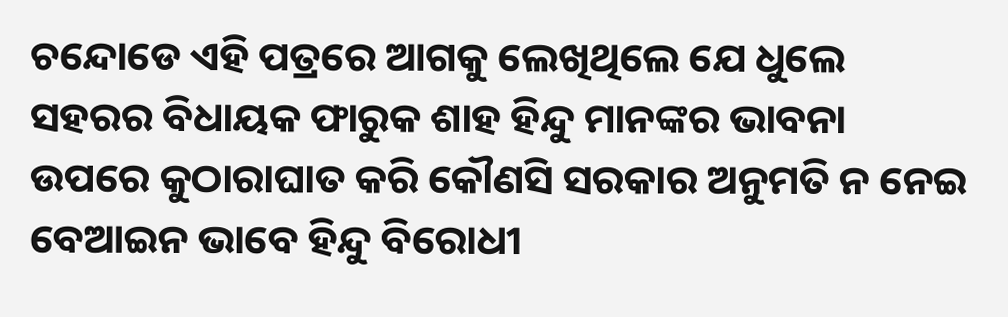ଚନ୍ଦୋଡେ ଏହି ପତ୍ରରେ ଆଗକୁ ଲେଖିଥିଲେ ଯେ ଧୁଲେ ସହରର ବିଧାୟକ ଫାରୁକ ଶାହ ହିନ୍ଦୁ ମାନଙ୍କର ଭାବନା ଉପରେ କୁଠାରାଘାତ କରି କୌଣସି ସରକାର ଅନୁମତି ନ ନେଇ ବେଆଇନ ଭାବେ ହିନ୍ଦୁ ବିରୋଧୀ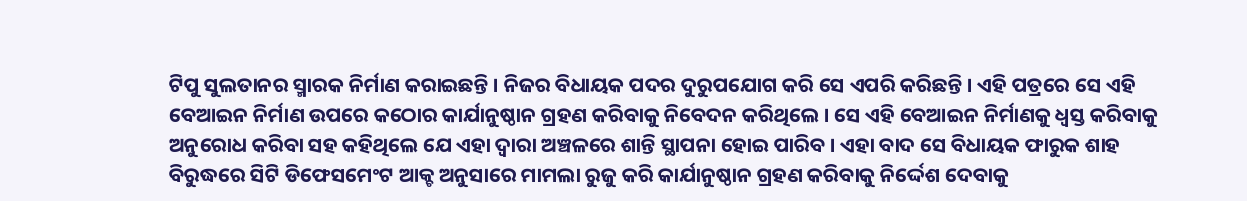ଟିପୁ ସୁଲତାନର ସ୍ମାରକ ନିର୍ମାଣ କରାଇଛନ୍ତି । ନିଜର ବିଧାୟକ ପଦର ଦୁରୁପଯୋଗ କରି ସେ ଏପରି କରିଛନ୍ତି । ଏହି ପତ୍ରରେ ସେ ଏହି ବେଆଇନ ନିର୍ମାଣ ଉପରେ କଠୋର କାର୍ଯାନୁଷ୍ଠାନ ଗ୍ରହଣ କରିବାକୁ ନିବେଦନ କରିଥିଲେ । ସେ ଏହି ବେଆଇନ ନିର୍ମାଣକୁ ଧ୍ୱସ୍ତ କରିବାକୁ ଅନୁରୋଧ କରିବା ସହ କହିଥିଲେ ଯେ ଏହା ଦ୍ୱାରା ଅଞ୍ଚଳରେ ଶାନ୍ତି ସ୍ଥାପନା ହୋଇ ପାରିବ । ଏହା ବାଦ ସେ ବିଧାୟକ ଫାରୁକ ଶାହ ବିରୁଦ୍ଧରେ ସିଟି ଡିଫେସମେଂଟ ଆକ୍ଚ ଅନୁସାରେ ମାମଲା ରୁଜୁ କରି କାର୍ଯାନୁଷ୍ଠାନ ଗ୍ରହଣ କରିବାକୁ ନିର୍ଦ୍ଦେଶ ଦେବାକୁ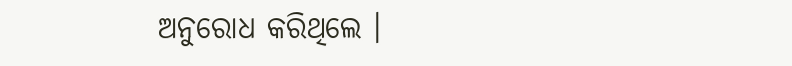ଅନୁରୋଧ କରିଥିଲେ ।